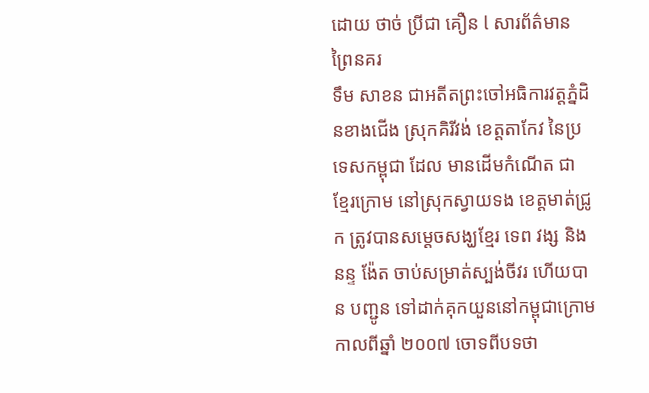ដោយ ថាច់ ប្រីជា គឿន l សារព័ត៌មាន ព្រៃនគរ
ទឹម សាខន ជាអតីតព្រះចៅអធិការវត្តភ្នំដិនខាងជើង ស្រុកគិរីវង់ ខេត្តតាកែវ នៃប្រទេសកម្ពុជា ដែល មានដើមកំណើត ជា ខ្មែរក្រោម នៅស្រុកស្វាយទង ខេត្តមាត់ជ្រូក ត្រូវបានសម្ដេចសង្ឃខ្មែរ ទេព វង្ស និង នន្ទ ង៉ែត ចាប់សម្រាត់ស្បង់ចីវរ ហើយបាន បញ្ជូន ទៅដាក់គុកយួននៅកម្ពុជាក្រោម កាលពីឆ្នាំ ២០០៧ ចោទពីបទថា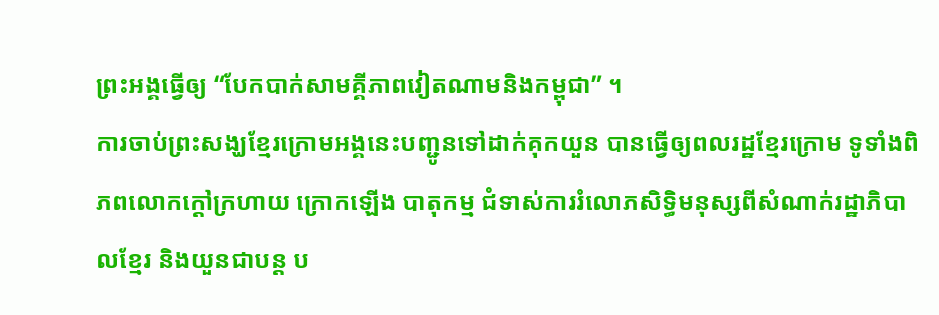ព្រះអង្គធ្វើឲ្យ “បែកបាក់សាមគ្គីភាពវៀតណាមនិងកម្ពុជា” ។
ការចាប់ព្រះសង្ឃខ្មែរក្រោមអង្គនេះបញ្ជូនទៅដាក់គុកយួន បានធ្វើឲ្យពលរដ្ឋខ្មែរក្រោម ទូទាំងពិភពលោកក្ដៅក្រហាយ ក្រោកឡើង បាតុកម្ម ជំទាស់ការរំលោភសិទ្ធិមនុស្សពីសំណាក់រដ្ឋាភិបាលខ្មែរ និងយួនជាបន្ត ប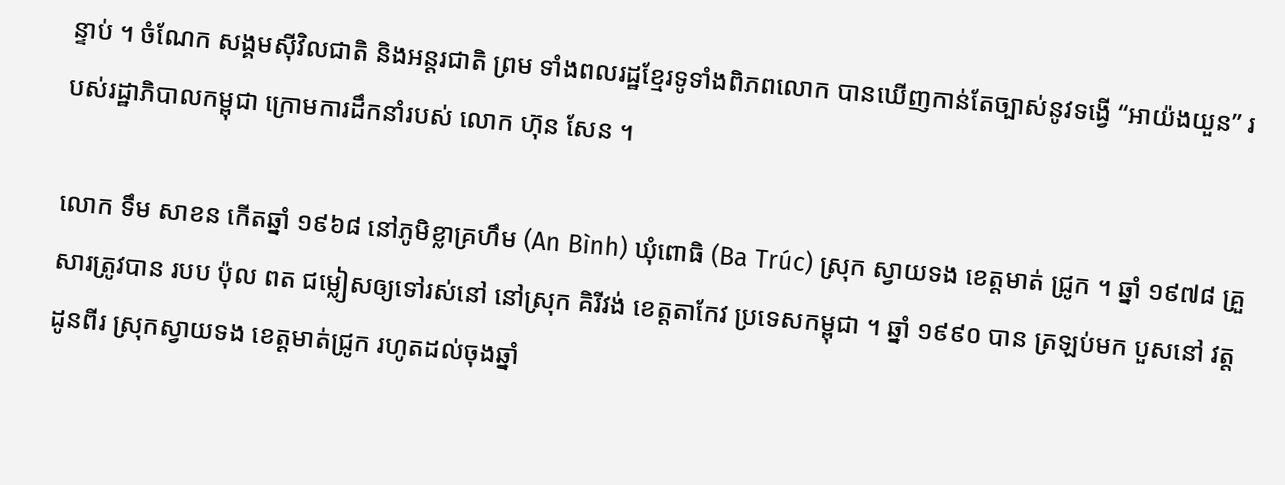ន្ទាប់ ។ ចំណែក សង្គមស៊ីវិលជាតិ និងអន្តរជាតិ ព្រម ទាំងពលរដ្ឋខ្មែរទូទាំងពិភពលោក បានឃើញកាន់តែច្បាស់នូវទង្វើ “អាយ៉ងយួន” របស់រដ្ឋាភិបាលកម្ពុជា ក្រោមការដឹកនាំរបស់ លោក ហ៊ុន សែន ។

លោក ទឹម សាខន កើតឆ្នាំ ១៩៦៨ នៅភូមិខ្លាគ្រហឹម (An Bình) ឃុំពោធិ (Ba Trúc) ស្រុក ស្វាយទង ខេត្តមាត់ ជ្រូក ។ ឆ្នាំ ១៩៧៨ គ្រួសារត្រូវបាន របប ប៉ុល ពត ជម្លៀសឲ្យទៅរស់នៅ នៅស្រុក គិរីវង់ ខេត្តតាកែវ ប្រទេសកម្ពុជា ។ ឆ្នាំ ១៩៩០ បាន ត្រឡប់មក បួសនៅ វត្ត ដូនពីរ ស្រុកស្វាយទង ខេត្តមាត់ជ្រូក រហូតដល់ចុងឆ្នាំ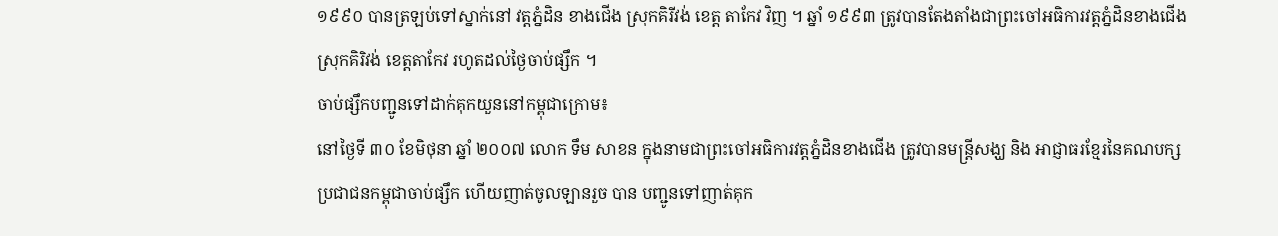១៩៩០ បានត្រឡប់ទៅស្នាក់នៅ វត្តភ្នំដិន ខាងជើង ស្រុកគិរីវង់ ខេត្ត តាកែវ វិញ ។ ឆ្នាំ ១៩៩៣ ត្រូវបានតែងតាំងជាព្រះចៅអធិការវត្តភ្នំដិនខាងជើង ស្រុកគិរិវង់ ខេត្តតាកែវ រហូតដល់ថ្ងៃចាប់ផ្សឹក ។
ចាប់ផ្សឹកបញ្ជូនទៅដាក់គុកយួននៅកម្ពុជាក្រោម៖
នៅថ្ងៃទី ៣០ ខែមិថុនា ឆ្នាំ ២០០៧ លោក ទឹម សាខន ក្នុងនាមជាព្រះចៅអធិការវត្តភ្នំដិនខាងជើង ត្រូវបានមន្ត្រីសង្ឃ និង អាជ្ញាធរខ្មែរនៃគណបក្សប្រជាជនកម្ពុជាចាប់ផ្សឹក ហើយញាត់ចូលឡានរួច បាន បញ្ជូនទៅញាត់គុក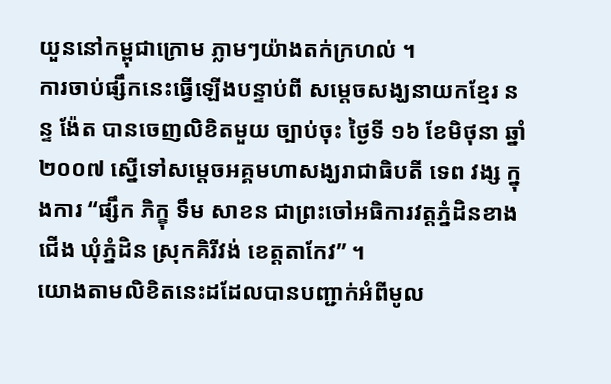យួននៅកម្ពុជាក្រោម ភ្លាមៗយ៉ាងតក់ក្រហល់ ។
ការចាប់ផ្សឹកនេះធ្វើឡើងបន្ទាប់ពី សម្ដេចសង្ឃនាយកខ្មែរ នន្ទ ង៉ែត បានចេញលិខិតមួយ ច្បាប់ចុះ ថ្ងៃទី ១៦ ខែមិថុនា ឆ្នាំ ២០០៧ ស្នើទៅសម្ដេចអគ្គមហាសង្ឃរាជាធិបតី ទេព វង្ស ក្នុងការ “ផ្សឹក ភិក្ខុ ទឹម សាខន ជាព្រះចៅអធិការវត្តភ្នំដិនខាងជើង ឃុំភ្នំដិន ស្រុកគិរីវង់ ខេត្តតាកែវ” ។
យោងតាមលិខិតនេះដដែលបានបញ្ជាក់អំពីមូល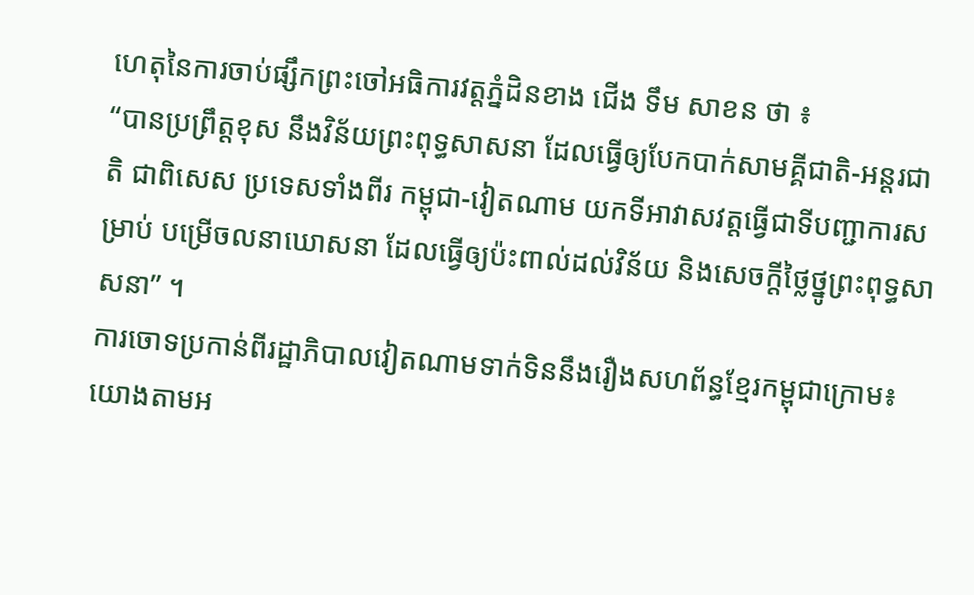ហេតុនៃការចាប់ផ្សឹកព្រះចៅអធិការវត្តភ្នំដិនខាង ជើង ទឹម សាខន ថា ៖
“បានប្រព្រឹត្តខុស នឹងវិន័យព្រះពុទ្ធសាសនា ដែលធ្វើឲ្យបែកបាក់សាមគ្គីជាតិ-អន្តរជាតិ ជាពិសេស ប្រទេសទាំងពីរ កម្ពុជា-វៀតណាម យកទីអាវាសវត្តធ្វើជាទីបញ្ជាការសម្រាប់ បម្រើចលនាឃោសនា ដែលធ្វើឲ្យប៉ះពាល់ដល់វិន័យ និងសេចក្ដីថ្លៃថ្នូព្រះពុទ្ធសាសនា” ។
ការចោទប្រកាន់ពីរដ្ឋាភិបាលវៀតណាមទាក់ទិននឹងរឿងសហព័ន្ធខ្មែរកម្ពុជាក្រោម៖
យោងតាមអ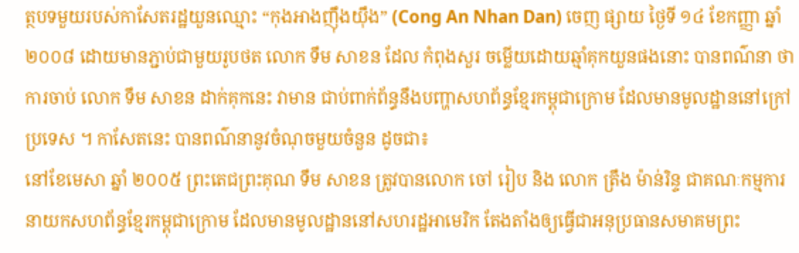ត្ថបទមួយរបស់កាសែតរដ្ឋយួនឈ្មោះ “កុងអាងញ៉ឹងយ៉ឹង” (Cong An Nhan Dan) ចេញ ផ្សាយ ថ្ងៃទី ១៤ ខែកញ្ញា ឆ្នាំ ២០០៨ ដោយមានភ្ជាប់ជាមួយរូបថត លោក ទឹម សាខន ដែល កំពុងសួរ ចម្លើយដោយឆ្មាំគុកយួនផងនោះ បានពណ៌នា ថា ការចាប់ លោក ទឹម សាខន ដាក់គុកនេះ វាមាន ជាប់ពាក់ព័ន្ធនឹងបញ្ហាសហព័ន្ធខ្មែរកម្ពុជាក្រោម ដែលមានមូលដ្ឋាននៅក្រៅប្រទេស ។ កាសែតនេះ បានពណ៌នានូវចំណុចមួយចំនួន ដូចជា៖
នៅខែមេសា ឆ្នាំ ២០០៥ ព្រះតេជព្រះគុណ ទឹម សាខន ត្រូវបានលោក ចៅ រៀប និង លោក ត្រឹង ម៉ាន់រិន្ទ ជាគណៈកម្មការនាយកសហព័ន្ធខ្មែរកម្ពុជាក្រោម ដែលមានមូលដ្ឋាននៅសហរដ្ឋអាមេរិក តែងតាំងឲ្យធ្វើជាអនុប្រធានសមាគមព្រះ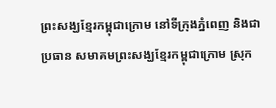ព្រះសង្ឃខ្មែរកម្ពុជាក្រោម នៅទីក្រុងភ្នំពេញ និងជាប្រធាន សមាគមព្រះសង្ឃខ្មែរកម្ពុជាក្រោម ស្រុក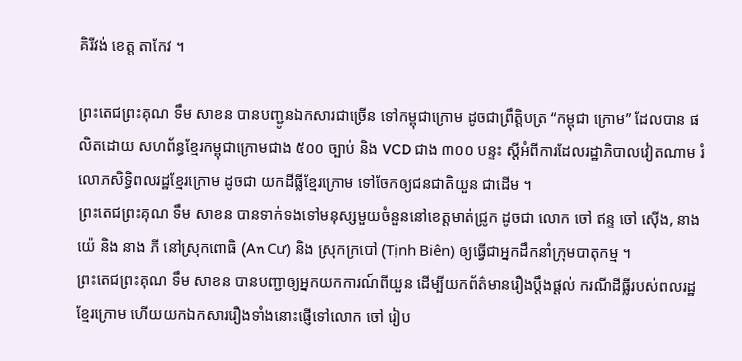គិរីវង់ ខេត្ត តាកែវ ។

ព្រះតេជព្រះគុណ ទឹម សាខន បានបញ្ជូនឯកសារជាច្រើន ទៅកម្ពុជាក្រោម ដូចជាព្រឹត្តិបត្រ “កម្ពុជា ក្រោម” ដែលបាន ផលិតដោយ សហព័ន្ធខ្មែរកម្ពុជាក្រោមជាង ៥០០ ច្បាប់ និង VCD ជាង ៣០០ បន្ទះ ស្ដីអំពីការដែលរដ្ឋាភិបាលវៀតណាម រំលោភសិទ្ធិពលរដ្ឋខ្មែរក្រោម ដូចជា យកដីធ្លីខ្មែរក្រោម ទៅចែកឲ្យជនជាតិយួន ជាដើម ។
ព្រះតេជព្រះគុណ ទឹម សាខន បានទាក់ទងទៅមនុស្សមួយចំនួននៅខេត្តមាត់ជ្រូក ដូចជា លោក ចៅ ឥន្ទ ចៅ ស៊ើង, នាង យ៉េ និង នាង ភី នៅស្រុកពោធិ (An Cư) និង ស្រុកក្របៅ (Tịnh Biên) ឲ្យធ្វើជាអ្នកដឹកនាំក្រុមបាតុកម្ម ។
ព្រះតេជព្រះគុណ ទឹម សាខន បានបញ្ជាឲ្យអ្នកយកការណ៍ពីយួន ដើម្បីយកព័ត៌មានរឿងប្តឹងផ្តល់ ករណីដីធ្លីរបស់ពលរដ្ឋ ខ្មែរក្រោម ហើយយកឯកសាររឿងទាំងនោះផ្ញើទៅលោក ចៅ រៀប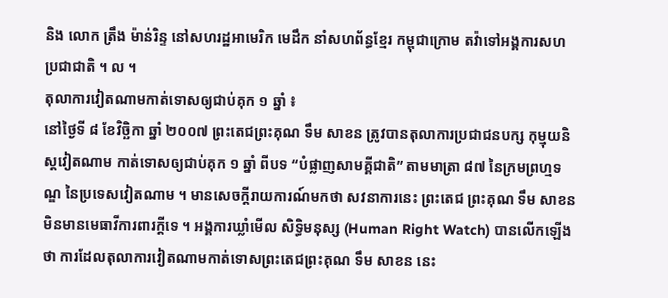និង លោក ត្រឹង ម៉ាន់រិន្ទ នៅសហរដ្ឋអាមេរិក មេដឹក នាំសហព័ន្ធខ្មែរ កម្ពុជាក្រោម តវ៉ាទៅអង្គការសហ ប្រជាជាតិ ។ ល ។
តុលាការវៀតណាមកាត់ទោសឲ្យជាប់គុក ១ ឆ្នាំ ៖
នៅថ្ងៃទី ៨ ខែវិច្ឆិកា ឆ្នាំ ២០០៧ ព្រះតេជព្រះគុណ ទឹម សាខន ត្រូវបានតុលាការប្រជាជនបក្ស កុម្មុយនិស្តវៀតណាម កាត់ទោសឲ្យជាប់គុក ១ ឆ្នាំ ពីបទ “បំផ្លាញសាមគ្គីជាតិ” តាមមាត្រា ៨៧ នៃក្រមព្រហ្មទណ្ឌ នៃប្រទេសវៀតណាម ។ មានសេចក្ដីរាយការណ៍មកថា សវនាការនេះ ព្រះតេជ ព្រះគុណ ទឹម សាខន មិនមានមេធាវីការពារក្ដីទេ ។ អង្គការឃ្លាំមើល សិទ្ធិមនុស្ស (Human Right Watch) បានលើកឡើងថា ការដែលតុលាការវៀតណាមកាត់ទោសព្រះតេជព្រះគុណ ទឹម សាខន នេះ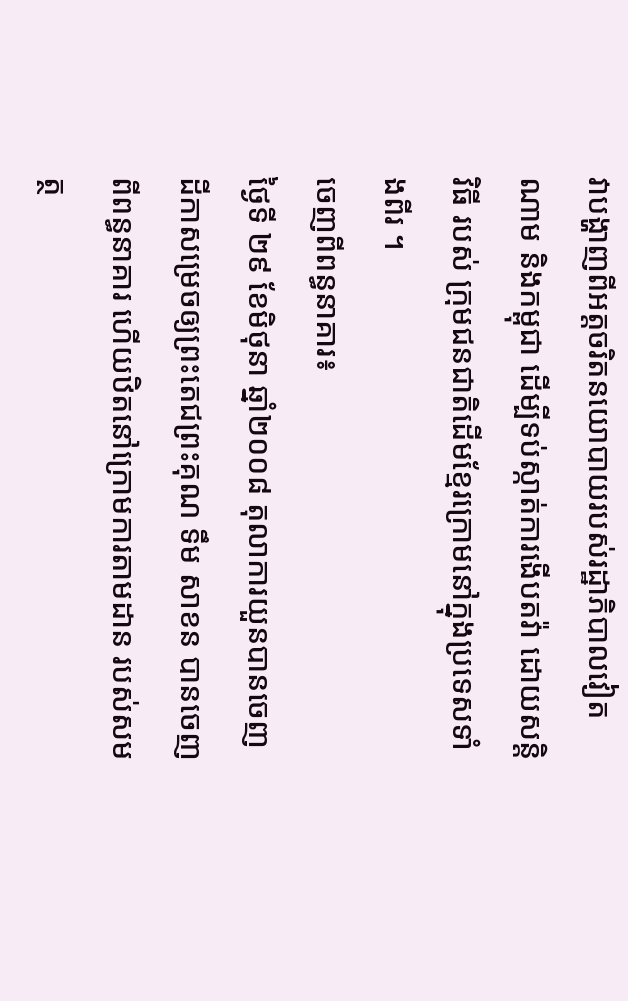វាបង្ហាញពីអត្តចរិតនយោបាយរបស់រដ្ឋាភិបាលវៀតណាម និងកម្ពុជា ដើម្បីទប់ស្កាត់ការងើបតវ៉ា ដោយសន្តិវិធី របស់ ក្រុមជនជាតិដើមខ្មែរក្រោមនៅក្នុងប្រទេសទាំងពីរ ។
ចេញពីពន្ធនាគារ៖
ថ្ងៃទី ២៩ ខែមិថុនា ឆ្នាំ២០០៨ តុលាការយួនបានចេញដីកាសម្រេចឲ្យព្រះតេជព្រះគុណ ទឹម សាខន បានចេញពីពន្ធនាគារ ហើយឋិតនៅក្រោមការតាមដាន របស់សមត្ថ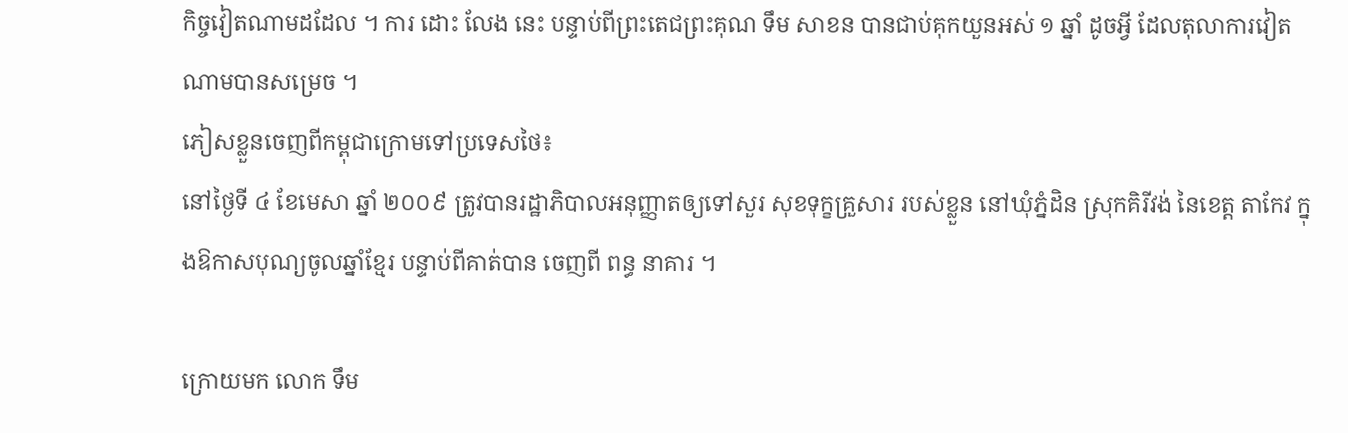កិច្ចវៀតណាមដដែល ។ ការ ដោះ លែង នេះ បន្ទាប់ពីព្រះតេជព្រះគុណ ទឹម សាខន បានជាប់គុកយួនអស់ ១ ឆ្នាំ ដូចអ្វី ដែលតុលាការវៀតណាមបានសម្រេច ។
ភៀសខ្លួនចេញពីកម្ពុជាក្រោមទៅប្រទេសថៃ៖
នៅថ្ងៃទី ៤ ខែមេសា ឆ្នាំ ២០០៩ ត្រូវបានរដ្ឋាភិបាលអនុញ្ញាតឲ្យទៅសួរ សុខទុក្ខគ្រួសារ របស់ខ្លួន នៅឃុំភ្នំដិន ស្រុកគិរីវង់ នៃខេត្ត តាកែវ ក្នុងឱកាសបុណ្យចូលឆ្នាំខ្មែរ បន្ទាប់ពីគាត់បាន ចេញពី ពន្ធ នាគារ ។

ក្រោយមក លោក ទឹម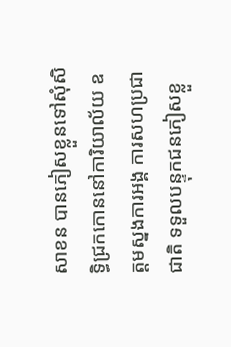សាខន បានភៀសខ្លួនទៅសុំសិទ្ធិជ្រកកោននៅការិយាល័យ ឧត្ដមស្នងការអង្គ ការសហប្រជាជាតិ ទទួលបន្ទុកជនភៀសខ្លួ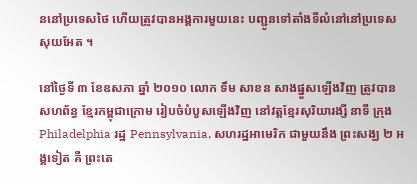ននៅប្រទេសថៃ ហើយត្រូវបានអង្គការមួយនេះ បញ្ជូនទៅតាំងទីលំនៅនៅប្រទេសសុយអែត ។

នៅថ្ងៃទី ៣ ខែឧសភា ឆ្នាំ ២០១០ លោក ទឹម សាខន សាងផ្នួសឡើងវិញ ត្រូវបានសហព័ន្ធ ខ្មែរកម្ពុជាក្រោម រៀបចំបំបួសឡើងវិញ នៅវត្តខ្មែរសុរិយារង្សី នាទី ក្រុង Philadelphia រដ្ឋ Pennsylvania, សហរដ្ឋអាមេរិក ជាមួយនឹង ព្រះសង្ឃ ២ អង្គទៀត គឺ ព្រះតេ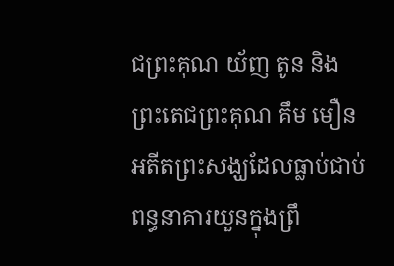ជព្រះគុណ យ័ញ តូន និងព្រះតេជព្រះគុណ គឹម មឿន អតីតព្រះសង្ឃដែលធ្លាប់ជាប់ពន្ធនាគារយួនក្នុងព្រឹ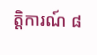ត្តិការណ៍ ៨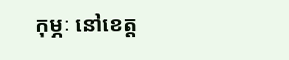កុម្ភៈ នៅខេត្ត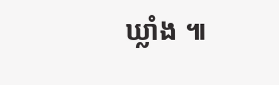ឃ្លាំង ៕